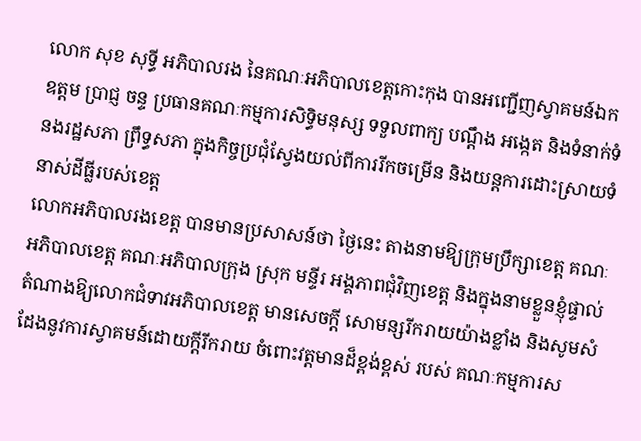លោក សុខ សុទ្ធី អភិបាលរង នៃគណៈអភិបាលខេត្តកោះកុង បានអញ្ជើញស្វាគមន៍ឯកឧត្តម ប្រាជ្ញ ចន្ទ ប្រធានគណៈកម្មការសិទ្ធិមនុស្ស ទទួលពាក្យ បណ្តឹង អង្កេត និងទំនាក់ទំនងរដ្ឋសភា ព្រឹទ្ធសភា ក្នុងកិច្ចប្រជុំស្វែងយល់ពីការរីកចម្រើន និងយន្តការដោះស្រាយទំនាស់ដីធ្លីរបស់ខេត្ត
លោកអភិបាលរងខេត្ត បានមានប្រសាសន៍ថា ថ្ងៃនេះ តាងនាមឱ្យក្រុមប្រឹក្សាខេត្ត គណៈអភិបាលខេត្ត គណៈអភិបាលក្រុង ស្រុក មន្ទីរ អង្គភាពជុំវិញខេត្ត និងក្នុងនាមខ្លួនខ្ញុំផ្ទាល់ តំណាងឱ្យលោកជំទាវអភិបាលខេត្ត មានសេចក្តី សោមន្សរីករាយយ៉ាងខ្លាំង និងសូមសំដែងនូវការស្វាគមន៍ដោយក្តីរីករាយ ចំពោះវត្តមានដ៏ខ្ពង់ខ្ពស់ របស់ គណៈកម្មការស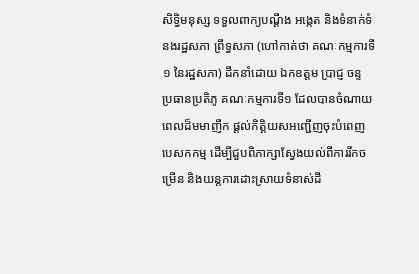សិទ្ធិមនុស្ស ទទួលពាក្យបណ្តឹង អង្កេត និងទំនាក់ទំនងរដ្ឋសភា ព្រឹទ្ធសភា (ហៅកាត់ថា គណៈកម្មការទី១ នៃរដ្ឋសភា) ដឹកនាំដោយ ឯកឧត្តម ប្រាជ្ញ ចន្ទ ប្រធានប្រតិភូ គណៈកម្មការទី១ ដែលបានចំណាយពេលដ៏មមាញឹក ផ្តល់កិត្តិយសអញ្ជើញចុះបំពេញបេសកកម្ម ដើម្បីជួបពិភាក្សាស្វែងយល់ពីការរីកចម្រើន និងយន្តការដោះស្រាយទំនាស់ដី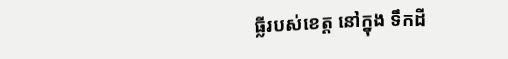ធ្លីរបស់ខេត្ត នៅក្នុង ទឹកដី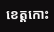ខេត្តកោះ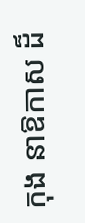កុង នាឱកាស ដ៏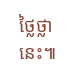ថ្លៃថ្លានេះ៕